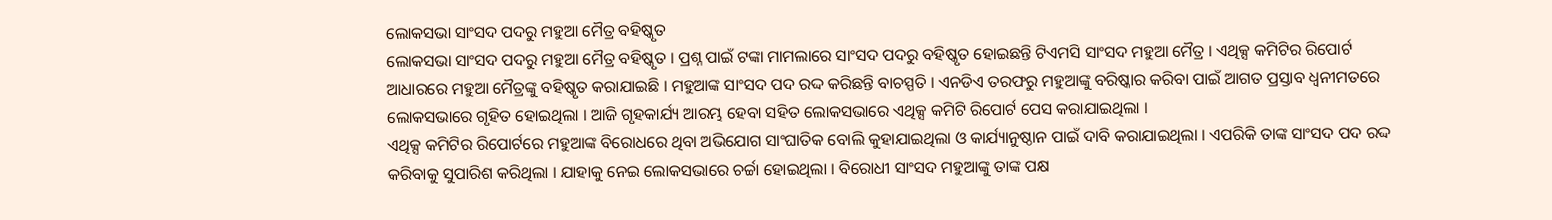ଲୋକସଭା ସାଂସଦ ପଦରୁ ମହୁଆ ମୈତ୍ର ବହିଷ୍କୃତ
ଲୋକସଭା ସାଂସଦ ପଦରୁ ମହୁଆ ମୈତ୍ର ବହିଷ୍କୃତ । ପ୍ରଶ୍ନ ପାଇଁ ଟଙ୍କା ମାମଲାରେ ସାଂସଦ ପଦରୁ ବହିଷ୍କୃତ ହୋଇଛନ୍ତି ଟିଏମସି ସାଂସଦ ମହୁଆ ମୈତ୍ର । ଏଥିକ୍ସ କମିଟିର ରିପୋର୍ଟ ଆଧାରରେ ମହୁଆ ମୈତ୍ରଙ୍କୁ ବହିଷ୍କୃତ କରାଯାଇଛି । ମହୁଆଙ୍କ ସାଂସଦ ପଦ ରଦ୍ଦ କରିଛନ୍ତି ବାଚସ୍ପତି । ଏନଡିଏ ତରଫରୁ ମହୁଆଙ୍କୁ ବରିଷ୍କାର କରିବା ପାଇଁ ଆଗତ ପ୍ରସ୍ତାବ ଧ୍ୱନୀମତରେ ଲୋକସଭାରେ ଗୃହିତ ହୋଇଥିଲା । ଆଜି ଗୃହକାର୍ଯ୍ୟ ଆରମ୍ଭ ହେବା ସହିତ ଲୋକସଭାରେ ଏଥିକ୍ସ କମିଟି ରିପୋର୍ଟ ପେସ କରାଯାଇଥିଲା ।
ଏଥିକ୍ସ କମିଟିର ରିପୋର୍ଟରେ ମହୁଆଙ୍କ ବିରୋଧରେ ଥିବା ଅଭିଯୋଗ ସାଂଘାତିକ ବୋଲି କୁହାଯାଇଥିଲା ଓ କାର୍ଯ୍ୟାନୁଷ୍ଠାନ ପାଇଁ ଦାବି କରାଯାଇଥିଲା । ଏପରିକି ତାଙ୍କ ସାଂସଦ ପଦ ରଦ୍ଦ କରିବାକୁ ସୁପାରିଶ କରିଥିଲା । ଯାହାକୁ ନେଇ ଲୋକସଭାରେ ଚର୍ଚ୍ଚା ହୋଇଥିଲା । ବିରୋଧୀ ସାଂସଦ ମହୁଆଙ୍କୁ ତାଙ୍କ ପକ୍ଷ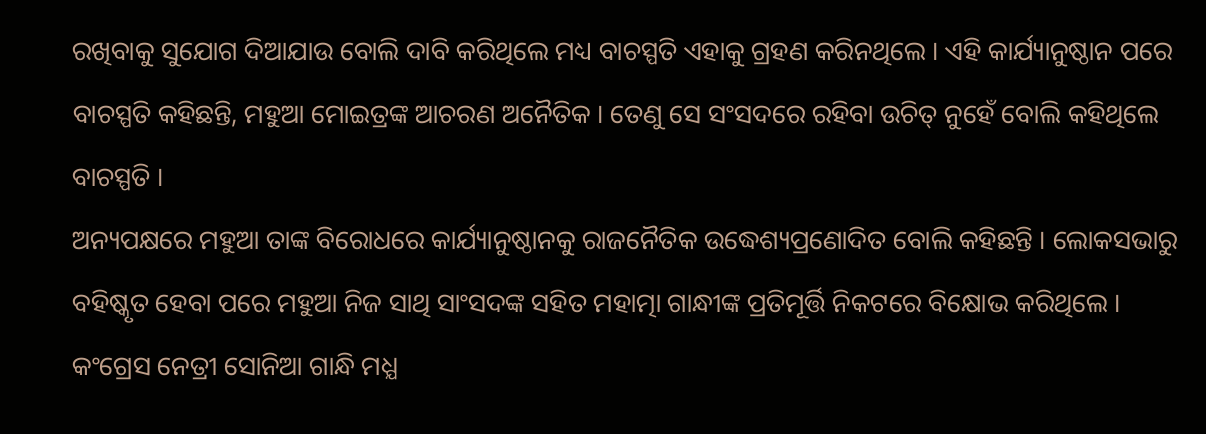ରଖିବାକୁ ସୁଯୋଗ ଦିଆଯାଉ ବୋଲି ଦାବି କରିଥିଲେ ମଧ୍ୟ ବାଚସ୍ପତି ଏହାକୁ ଗ୍ରହଣ କରିନଥିଲେ । ଏହି କାର୍ଯ୍ୟାନୁଷ୍ଠାନ ପରେ ବାଚସ୍ପତି କହିଛନ୍ତି, ମହୁଆ ମୋଇତ୍ରଙ୍କ ଆଚରଣ ଅନୈତିକ । ତେଣୁ ସେ ସଂସଦରେ ରହିବା ଉଚିତ୍ ନୁହେଁ ବୋଲି କହିଥିଲେ ବାଚସ୍ପତି ।
ଅନ୍ୟପକ୍ଷରେ ମହୁଆ ତାଙ୍କ ବିରୋଧରେ କାର୍ଯ୍ୟାନୁଷ୍ଠାନକୁ ରାଜନୈତିକ ଉଦ୍ଧେଶ୍ୟପ୍ରଣୋଦିତ ବୋଲି କହିଛନ୍ତି । ଲୋକସଭାରୁ ବହିଷ୍କୃତ ହେବା ପରେ ମହୁଆ ନିଜ ସାଥି ସାଂସଦଙ୍କ ସହିତ ମହାତ୍ମା ଗାନ୍ଧୀଙ୍କ ପ୍ରତିମୂର୍ତ୍ତି ନିକଟରେ ବିକ୍ଷୋଭ କରିଥିଲେ । କଂଗ୍ରେସ ନେତ୍ରୀ ସୋନିଆ ଗାନ୍ଧି ମଧ୍ଯ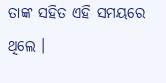ତାଙ୍କ ସହିତ ଏହି ସମୟରେ ଥିଲେ ।